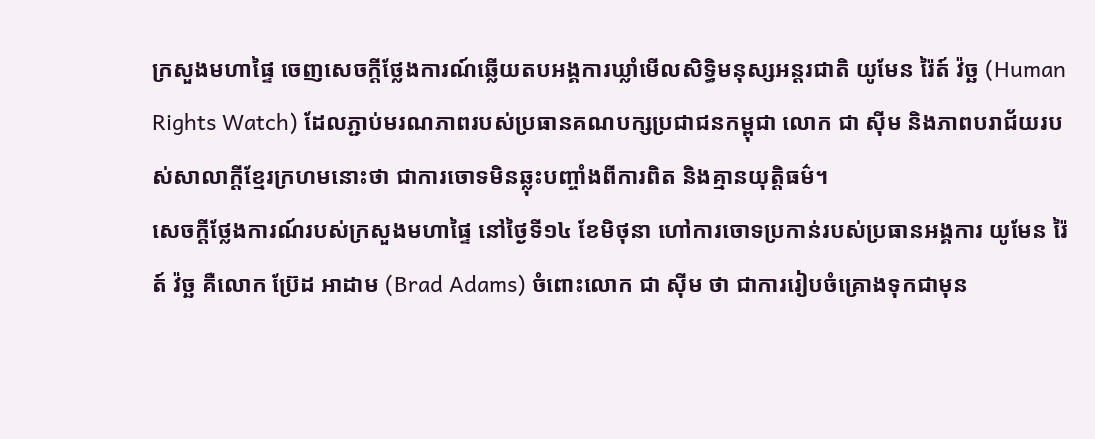ក្រសួងមហាផ្ទៃ ចេញសេចក្ដីថ្លែងការណ៍ឆ្លើយតបអង្គការឃ្លាំមើលសិទ្ធិមនុស្សអន្តរជាតិ យូមែន រ៉ៃត៍ វ៉ច្ឆ (Human Rights Watch) ដែលភ្ជាប់មរណភាពរបស់ប្រធានគណបក្សប្រជាជនកម្ពុជា លោក ជា ស៊ីម និងភាពបរាជ័យរបស់សាលាក្ដីខ្មែរក្រហមនោះថា ជាការចោទមិនឆ្លុះបញ្ចាំងពីការពិត និងគ្មានយុត្តិធម៌។
សេចក្ដីថ្លែងការណ៍របស់ក្រសួងមហាផ្ទៃ នៅថ្ងៃទី១៤ ខែមិថុនា ហៅការចោទប្រកាន់របស់ប្រធានអង្គការ យូមែន រ៉ៃត៍ វ៉ច្ឆ គឺលោក ប៊្រែដ អាដាម (Brad Adams) ចំពោះលោក ជា ស៊ីម ថា ជាការរៀបចំគ្រោងទុកជាមុន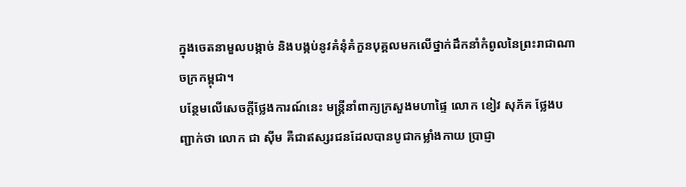ក្នុងចេតនាមួលបង្កាច់ និងបង្កប់នូវគំនុំគំកួនបុគ្គលមកលើថ្នាក់ដឹកនាំកំពូលនៃព្រះរាជាណាចក្រកម្ពុជា។
បន្ថែមលើសេចក្ដីថ្លែងការណ៍នេះ មន្ត្រីនាំពាក្យក្រសួងមហាផ្ទៃ លោក ខៀវ សុភ័គ ថ្លែងបញ្ជាក់ថា លោក ជា ស៊ីម គឺជាឥស្សរជនដែលបានបូជាកម្លាំងកាយ ប្រាជ្ញា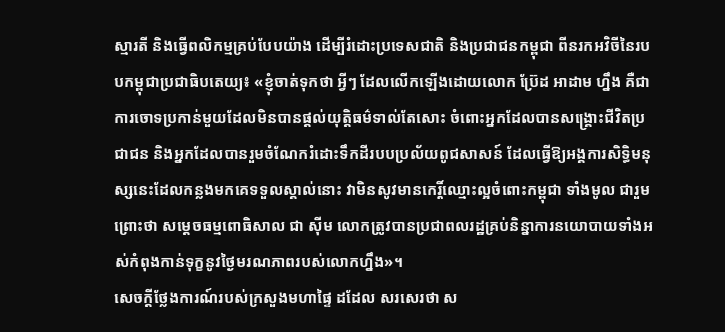ស្មារតី និងធ្វើពលិកម្មគ្រប់បែបយ៉ាង ដើម្បីរំដោះប្រទេសជាតិ និងប្រជាជនកម្ពុជា ពីនរកអវិចីនៃរបបកម្ពុជាប្រជាធិបតេយ្យ៖ «ខ្ញុំចាត់ទុកថា អ្វីៗ ដែលលើកឡើងដោយលោក ប៊្រែដ អាដាម ហ្នឹង គឺជាការចោទប្រកាន់មួយដែលមិនបានផ្ដល់យុត្តិធម៌ទាល់តែសោះ ចំពោះអ្នកដែលបានសង្គ្រោះជីវិតប្រជាជន និងអ្នកដែលបានរួមចំណែករំដោះទឹកដីរបបប្រល័យពូជសាសន៍ ដែលធ្វើឱ្យអង្គការសិទ្ធិមនុស្សនេះដែលកន្លងមកគេទទួលស្គាល់នោះ វាមិនសូវមានកេរ្តិ៍ឈ្មោះល្អចំពោះកម្ពុជា ទាំងមូល ជារួម ព្រោះថា សម្ដេចធម្មពោធិសាល ជា ស៊ីម លោកត្រូវបានប្រជាពលរដ្ឋគ្រប់និន្នាការនយោបាយទាំងអស់កំពុងកាន់ទុក្ខនូវថ្ងៃមរណភាពរបស់លោកហ្នឹង»។
សេចក្ដីថ្លែងការណ៍របស់ក្រសួងមហាផ្ទៃ ដដែល សរសេរថា ស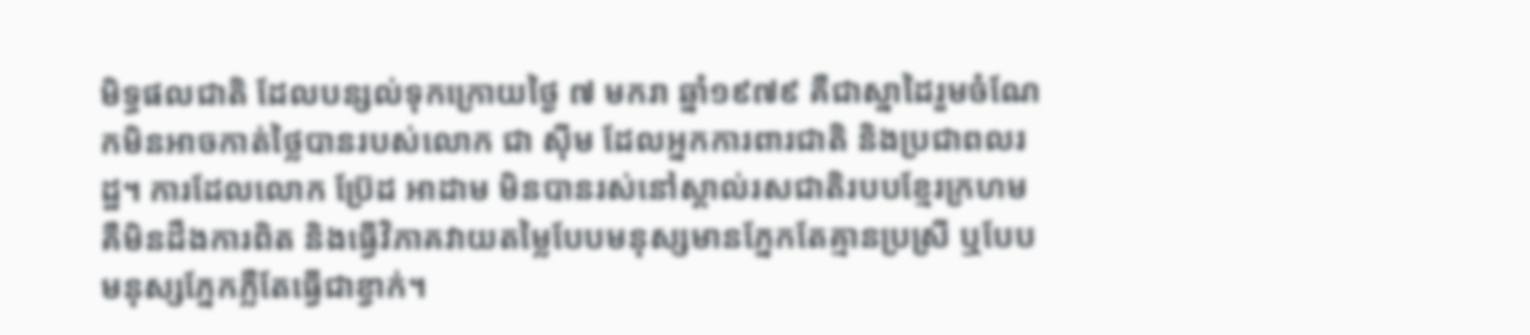មិទ្ធផលជាតិ ដែលបន្សល់ទុកក្រោយថ្ងៃ ៧ មករា ឆ្នាំ១៩៧៩ គឺជាស្នាដៃរួមចំណែកមិនអាចកាត់ថ្លៃបានរបស់លោក ជា ស៊ីម ដែលអ្នកការពារជាតិ និងប្រជាពលរដ្ឋ។ ការដែលលោក ប៊្រែដ អាដាម មិនបានរស់នៅស្គាល់រសជាតិរបបខ្មែរក្រហម គឺមិនដឹងការពិត និងធ្វើវិភាគវាយតម្លៃបែបមនុស្សមានភ្នែកតែគ្មានប្រស្រី ឬបែប មនុស្សភ្នែកភ្លឺតែធ្វើជាខ្វាក់។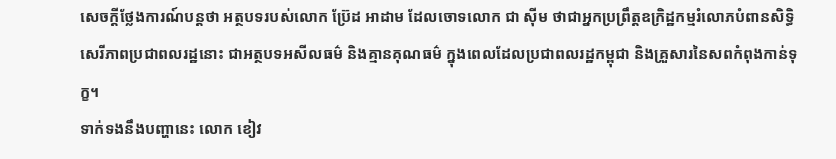សេចក្ដីថ្លែងការណ៍បន្តថា អត្ថបទរបស់លោក ប៊្រែដ អាដាម ដែលចោទលោក ជា ស៊ីម ថាជាអ្នកប្រព្រឹត្តឧក្រិដ្ឋកម្មរំលោភបំពានសិទ្ធិសេរីភាពប្រជាពលរដ្ឋនោះ ជាអត្ថបទអសីលធម៌ និងគ្មានគុណធម៌ ក្នុងពេលដែលប្រជាពលរដ្ឋកម្ពុជា និងគ្រួសារនៃសពកំពុងកាន់ទុក្ខ។
ទាក់ទងនឹងបញ្ហានេះ លោក ខៀវ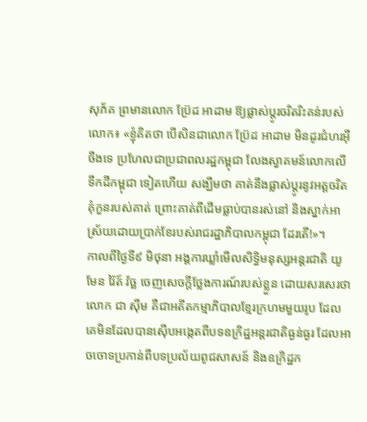សុភ័គ ព្រមានលោក ប៊្រែដ អាដាម ឱ្យផ្លាស់ប្ដូរចរិតរិះគន់របស់លោក៖ «ខ្ញុំគិតថា បើសិនជាលោក ប៊្រែដ អាដាម មិនដូរជំហរអ៊ីចឹងទេ ប្រហែលជាប្រជាពលរដ្ឋកម្ពុជា លែងស្វាគមន៍លោកលើទឹកដីកម្ពុជា ទៀតហើយ សង្ឃឹមថា គាត់នឹងផ្លាស់ប្ដូរនូវអត្តចរិតគុំកួនរបស់គាត់ ព្រោះគាត់ពីដើមធ្លាប់បានរស់នៅ និងស្នាក់អាស្រ័យដោយប្រាក់ខែរបស់រាជរដ្ឋាភិបាលកម្ពុជា ដែរតើ!»។
កាលពីថ្ងៃទី៩ មិថុនា អង្គការឃ្លាំមើលសិទ្ធិមនុស្សអន្តរជាតិ យូមែន រ៉ៃត៍ វ៉ច្ឆ ចេញសេចក្ដីថ្លែងការណ៍របស់ខ្លួន ដោយសរសេរថា លោក ជា ស៊ីម គឺជាអតីតកម្មាភិបាលខ្មែរក្រហមមួយរូប ដែលគេមិនដែលបានស៊ើបអង្កេតពីបទឧក្រិដ្ឋអន្តរជាតិធ្ងន់ធ្ងរ ដែលអាចចោទប្រកាន់ពីបទប្រល័យពូជសាសន៍ និងឧក្រិដ្ឋក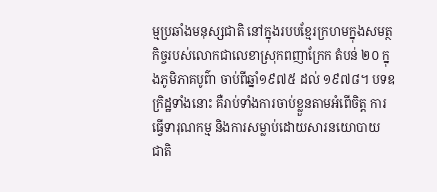ម្មប្រឆាំងមនុស្សជាតិ នៅក្នុងរបបខ្មែរក្រហមក្នុងសមត្ថកិច្ចរបស់លោកជាលេខាស្រុកពញាក្រែក តំបន់ ២០ ក្នុងភូមិភាគបូព៌ា ចាប់ពីឆ្នាំ១៩៧៥ ដល់ ១៩៧៨។ បទឧក្រិដ្ឋទាំងនោះ គឺរាប់ទាំងការចាប់ខ្លួនតាមអំពើចិត្ត ការធ្វើទារុណកម្ម និងការសម្លាប់ដោយសារនយោបាយ ជាតិ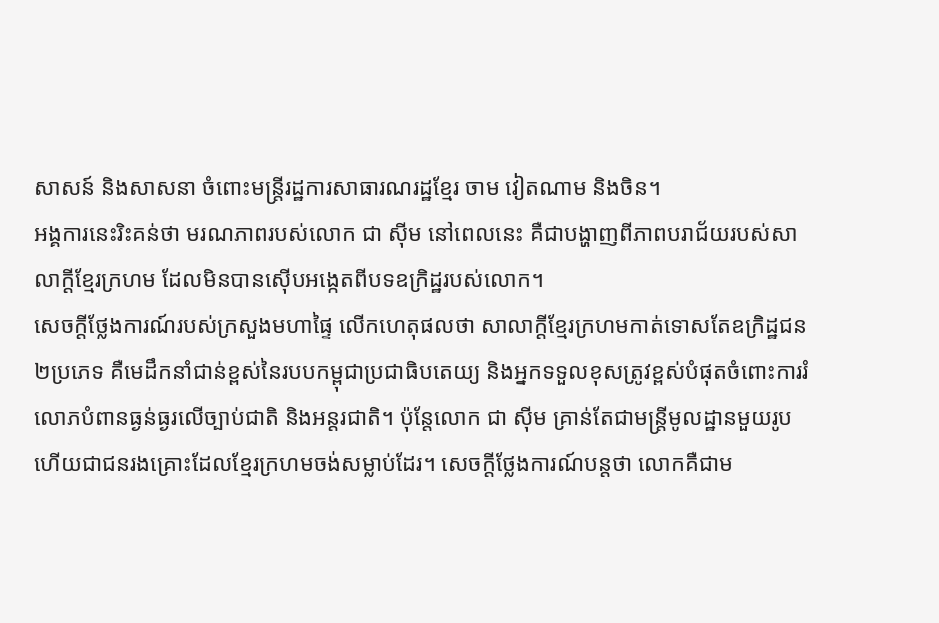សាសន៍ និងសាសនា ចំពោះមន្ត្រីរដ្ឋការសាធារណរដ្ឋខ្មែរ ចាម វៀតណាម និងចិន។
អង្គការនេះរិះគន់ថា មរណភាពរបស់លោក ជា ស៊ីម នៅពេលនេះ គឺជាបង្ហាញពីភាពបរាជ័យរបស់សាលាក្ដីខ្មែរក្រហម ដែលមិនបានស៊ើបអង្កេតពីបទឧក្រិដ្ឋរបស់លោក។
សេចក្ដីថ្លែងការណ៍របស់ក្រសួងមហាផ្ទៃ លើកហេតុផលថា សាលាក្ដីខ្មែរក្រហមកាត់ទោសតែឧក្រិដ្ឋជន ២ប្រភេទ គឺមេដឹកនាំជាន់ខ្ពស់នៃរបបកម្ពុជាប្រជាធិបតេយ្យ និងអ្នកទទួលខុសត្រូវខ្ពស់បំផុតចំពោះការរំលោភបំពានធ្ងន់ធ្ងរលើច្បាប់ជាតិ និងអន្តរជាតិ។ ប៉ុន្តែលោក ជា ស៊ីម គ្រាន់តែជាមន្ត្រីមូលដ្ឋានមួយរូប ហើយជាជនរងគ្រោះដែលខ្មែរក្រហមចង់សម្លាប់ដែរ។ សេចក្ដីថ្លែងការណ៍បន្តថា លោកគឺជាម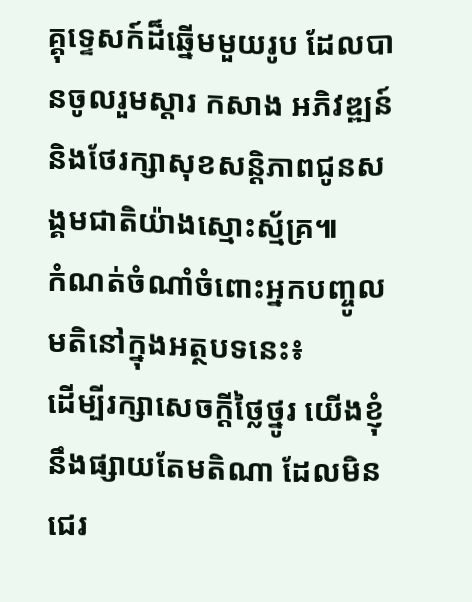គ្គុទ្ទេសក៍ដ៏ឆ្នើមមួយរូប ដែលបានចូលរួមស្ដារ កសាង អភិវឌ្ឍន៍ និងថែរក្សាសុខសន្តិភាពជូនសង្គមជាតិយ៉ាងស្មោះស្ម័គ្រ៕
កំណត់ចំណាំចំពោះអ្នកបញ្ចូលមតិនៅក្នុងអត្ថបទនេះ៖
ដើម្បីរក្សាសេចក្ដីថ្លៃថ្នូរ យើងខ្ញុំនឹងផ្សាយតែមតិណា ដែលមិនជេរ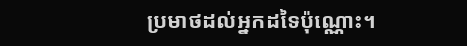ប្រមាថដល់អ្នកដទៃប៉ុណ្ណោះ។